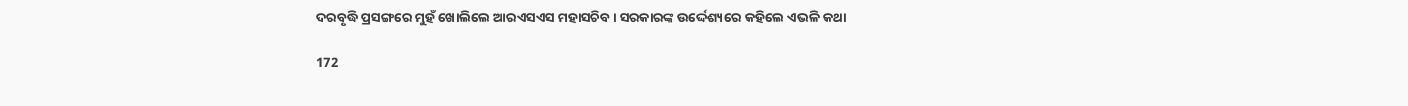ଦରବୃଦ୍ଧି ପ୍ରସଙ୍ଗରେ ମୁହଁ ଖୋଲିଲେ ଆରଏସଏସ ମହାସଚିବ । ସରକାରଙ୍କ ଉର୍ଦ୍ଦେଶ୍ୟରେ କହିଲେ ଏଭଳି କଥା

172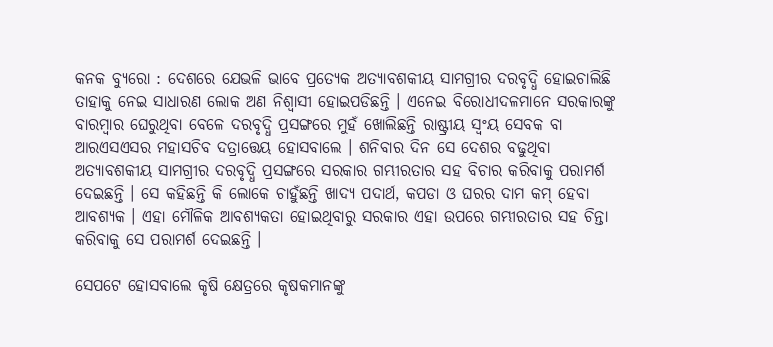କନକ ବ୍ୟୁରୋ : ଦେଶରେ ଯେଭଳି ଭାବେ ପ୍ରତ୍ୟେକ ଅତ୍ୟାବଶକୀୟ ସାମଗ୍ରୀର ଦରବୃଦ୍ଧି ହୋଇଚାଲିଛି ତାହାକୁ ନେଇ ସାଧାରଣ ଲୋକ ଅଣ ନିଶ୍ୱାସୀ ହୋଇପଡିଛନ୍ତି । ଏନେଇ ବିରୋଧୀଦଳମାନେ ସରକାରଙ୍କୁ ବାରମ୍ବାର ଘେରୁଥିବା ବେଳେ ଦରବୃଦ୍ଧି ପ୍ରସଙ୍ଗରେ ମୁହଁ ଖୋଲିଛନ୍ତି ରାଷ୍ଟ୍ରୀୟ ସ୍ୱଂୟ ସେବକ ବା ଆରଏସଏସର ମହାସଚିବ ଦତ୍ରାତ୍ତେୟ ହୋସବାଲେ । ଶନିବାର ଦିନ ସେ ଦେଶର ବଢୁଥିବା ଅତ୍ୟାବଶକୀୟ ସାମଗ୍ରୀର ଦରବୃଦ୍ଧି ପ୍ରସଙ୍ଗରେ ସରକାର ଗମ୍ଭୀରତାର ସହ ବିଚାର କରିବାକୁ ପରାମର୍ଶ ଦେଇଛନ୍ତି । ସେ କହିଛନ୍ତି କି ଲୋକେ ଚାହୁଁଛନ୍ତି ଖାଦ୍ୟ ପଦାର୍ଥ, କପଡା ଓ ଘରର ଦାମ କମ୍ ହେବା ଆବଶ୍ୟକ । ଏହା ମୌଳିକ ଆବଶ୍ୟକତା ହୋଇଥିବାରୁ ସରକାର ଏହା ଉପରେ ଗମ୍ଭୀରତାର ସହ ଚିନ୍ତା କରିବାକୁ ସେ ପରାମର୍ଶ ଦେଇଛନ୍ତି ।

ସେପଟେ ହୋସବାଲେ କୃଷି କ୍ଷେତ୍ରରେ କୃଷକମାନଙ୍କୁ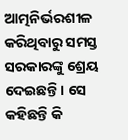ଆତ୍ମନିର୍ଭରଶୀଳ କରିଥିବାରୁ ସମସ୍ତ ସରକାରଙ୍କୁ ଶ୍ରେୟ ଦେଇଛନ୍ତି । ସେ କହିଛନ୍ତି କି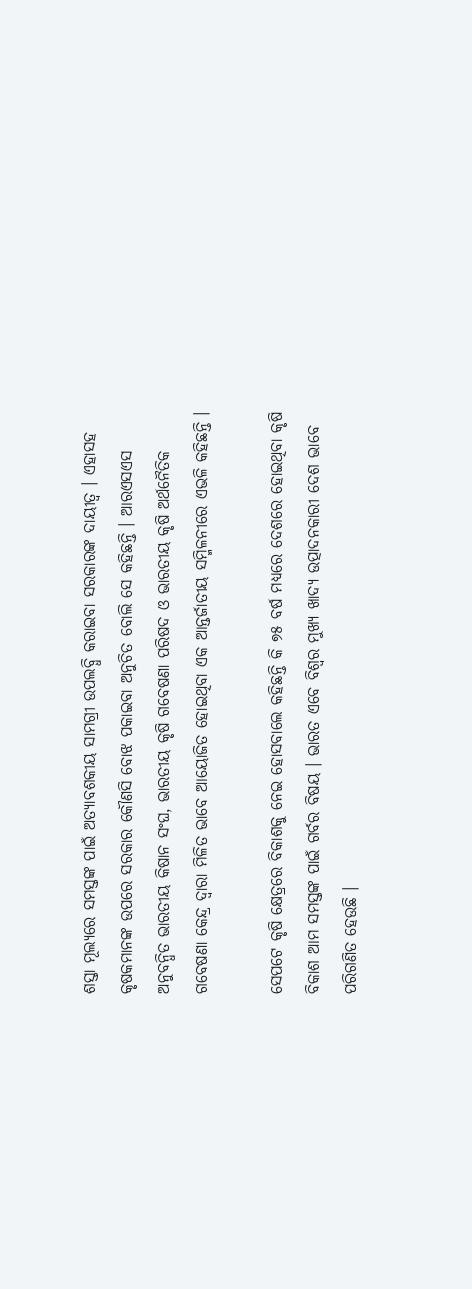ଶସ୍ତା ମୂଲ୍ୟରେ ସମସ୍ତଙ୍କ ପାଇଁ ଅତ୍ୟାବଶକୀୟ ସାମଗ୍ରୀ ଉପଲବ୍ଧି କରାଇବା ସରକାରଙ୍କ ଦାୟୀତ୍ୱ । ଏହାସହ କୃଷକମାନଙ୍କ ଉପରେ ସରକାର କୌଣସି ବୋଝ ପକାଇବା ଅନୁଚିତ ବୋଲି ସେ କହିଛନ୍ତି । ଆରଏସଏସ ଅନୁବନ୍ଧିତ ଭାରତୀୟ କିଷାନ ସଂଘ, ଭାରତୀୟ କୃଷି ଗବେଷଣା ପରିଷଦ ଓ ଭାରତୀୟ କୃଷି ଅର୍ଥନୈତିକ ଗବେଷଣା କେନ୍ଦ୍ର ଦ୍ୱାରା ମିଳିତ ଭାବେ ଆୟୋଜିତ ହୋଇଥିବା ଏକ ଆନ୍ତର୍ଜାତୀୟ ସମ୍ମିଳନୀରେ ଏଭଳି କହିଛନ୍ତି ।

ସେପଟେ କୃଷି କ୍ଷେତ୍ରରେ ବିକାଶକୁ ନେଇ ହୋସବାଲେ କହିଛନ୍ତି କି ୭୫ ବର୍ଷ ମଧ୍ୟରେ ଦେଶରେ ହୋଇଥିବା କୃଷି ବିକାଶ ଆମ ସମସ୍ତଙ୍କ ପାଇଁ ଗର୍ବର ବିଷୟ । ଭାରତ ଏବେ ବିଶ୍ୱର ମୁଖ୍ୟ ଖାଦ୍ୟ ଉତ୍ପାଦନକାରୀ ଦେଶ ଭାବେ ପରିଗଣିତ ହେଉଛି ।